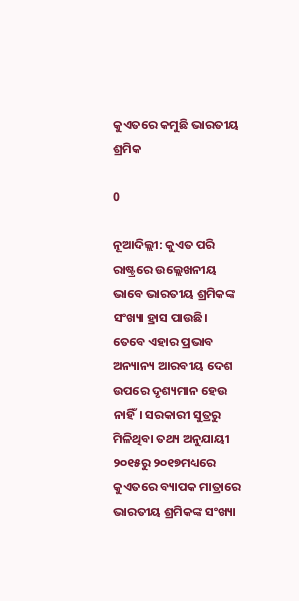କୁଏତରେ କମୁଛି ଭାରତୀୟ ଶ୍ରମିକ

0

ନୂଆଦିଲ୍ଲୀ: କୁଏତ ପରି ରାଷ୍ଟ୍ରରେ ଉଲ୍ଲେଖନୀୟ ଭାବେ ଭାରତୀୟ ଶ୍ରମିକଙ୍କ ସଂଖ୍ୟା ହ୍ରାସ ପାଉଛି। ତେବେ ଏହାର ପ୍ରଭାବ ଅନ୍ୟାନ୍ୟ ଆରବୀୟ ଦେଶ ଉପରେ ଦୃଶ୍ୟମାନ ହେଉ ନାହିଁ। ସରକାରୀ ସୁତ୍ରରୁ ମିଳିଥିବା ତଥ୍ୟ ଅନୁଯାୟୀ ୨୦୧୫ରୁ ୨୦୧୭ମଧ୍ୟରେ କୁଏତରେ ବ୍ୟାପକ ମାତ୍ରାରେ ଭାରତୀୟ ଶ୍ରମିକଙ୍କ ସଂଖ୍ୟା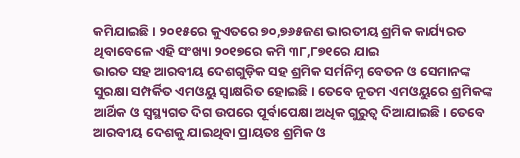କମିଯାଇଛି। ୨୦୧୫ରେ କୁଏତରେ ୭୦,୭୬୫ଜଣ ଭାରତୀୟ ଶ୍ରମିକ କାର୍ଯ୍ୟରତ ଥିବାବେଳେ ଏହି ସଂଖ୍ୟା ୨୦୧୭ରେ କମି ୩୮,୮୭୧ରେ ଯାଇ
ଭାରତ ସହ ଆରବୀୟ ଦେଶଗୁଡ଼ିକ ସହ ଶ୍ରମିକ ସର୍ମନିମ୍ନ ବେତନ ଓ ସେମାନଙ୍କ ସୁରକ୍ଷା ସମ୍ପର୍କିତ ଏମଓୟୁ ସ୍ୱାକ୍ଷରିତ ହୋଇଛି। ତେବେ ନୂତମ ଏମଓୟୁରେ ଶ୍ରମିକଙ୍କ ଆର୍ଥିକ ଓ ସ୍ୱସ୍ଥ୍ୟଗତ ଦିଗ ଉପରେ ପୂର୍ବାପେକ୍ଷା ଅଧିକ ଗୁରୁତ୍ୱ ଦିଆଯାଇଛି। ତେବେ ଆରବୀୟ ଦେଶକୁ ଯାଇଥିବା ପ୍ରାୟତଃ ଶ୍ରମିକ ଓ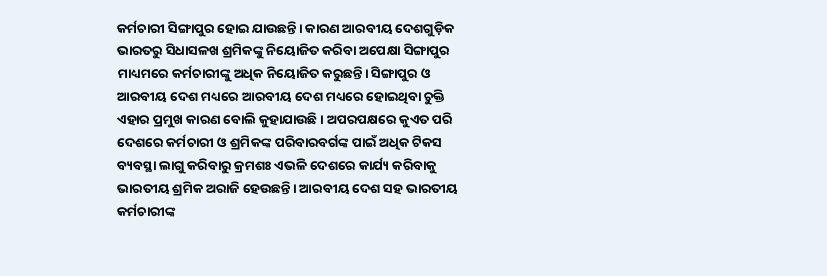କର୍ମଚାରୀ ସିଙ୍ଗାପୁର ହୋଇ ଯାଉଛନ୍ତି। କାରଣ ଆରବୀୟ ଦେଶଗୁଡ଼ିକ ଭାରତରୁ ସିଧାସଳଖ ଶ୍ରମିକଙ୍କୁ ନିୟୋଜିତ କରିବା ଅପେକ୍ଷା ସିଙ୍ଗାପୁର ମାଧ୍ୟମରେ କର୍ମଚାରୀଙ୍କୁ ଅଧିକ ନିୟୋଜିତ କରୁଛନ୍ତି। ସିଙ୍ଗାପୁର ଓ ଆରବୀୟ ଦେଶ ମଧ୍ୟରେ ଆରବୀୟ ଦେଶ ମଧ୍ୟରେ ହୋଇଥିବା ଚୁକ୍ତି ଏହାର ପ୍ରମୁଖ କାରଣ ବୋଲି କୁହାଯାଉଛି। ଅପରପକ୍ଷରେ କୁଏତ ପରି ଦେଶରେ କର୍ମଚାରୀ ଓ ଶ୍ରମିକଙ୍କ ପରିବାରବର୍ଗଙ୍କ ପାଇଁ ଅଧିକ ଟିକସ ବ୍ୟବସ୍ଥା ଲାଗୁ କରିବାରୁ କ୍ରମଶଃ ଏଭଳି ଦେଶରେ କାର୍ଯ୍ୟ କରିବାକୁ ଭାରତୀୟ ଶ୍ରମିକ ଅରାଜି ହେଉଛନ୍ତି। ଆରବୀୟ ଦେଶ ସହ ଭାରତୀୟ କର୍ମଚାରୀଙ୍କ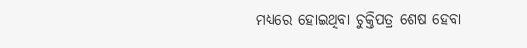ମଧ୍ୟରେ ହୋଇଥିବା ଚୁକ୍ତିପତ୍ର ଶେଷ ହେବା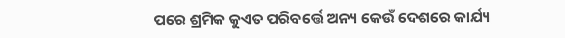ପରେ ଶ୍ରମିକ କୁଏତ ପରିବର୍ତ୍ତେ ଅନ୍ୟ କେଉଁ ଦେଶରେ କାର୍ଯ୍ୟ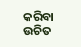କରିବା ଉଚିତ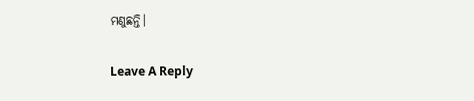ମଣୁଛନ୍ତି।

Leave A Reply